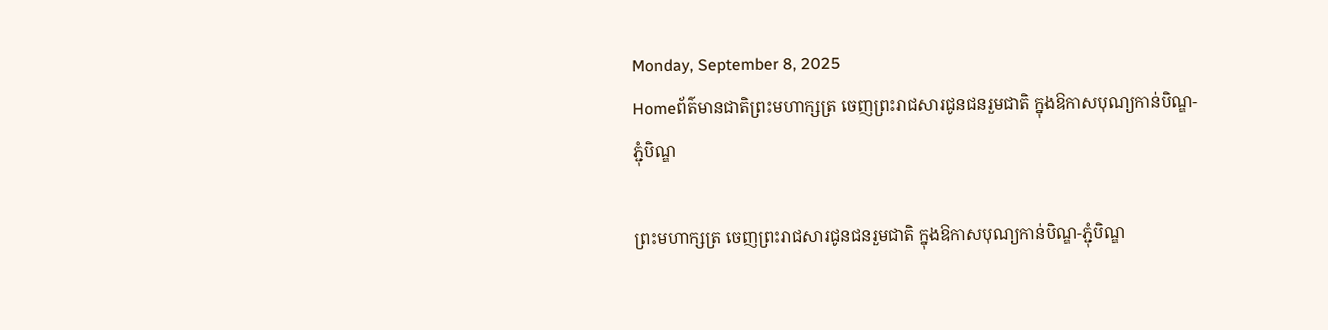Monday, September 8, 2025
Homeព័ត៌មានជាតិព្រះមហាក្សត្រ ចេញព្រះរាជសារជូនជនរួមជាតិ ក្នុងឱកាសបុណ្យកាន់បិណ្ឌ-ភ្ជុំបិណ្ឌ

ព្រះមហាក្សត្រ ចេញព្រះរាជសារជូនជនរួមជាតិ ក្នុងឱកាសបុណ្យកាន់បិណ្ឌ-ភ្ជុំបិណ្ឌ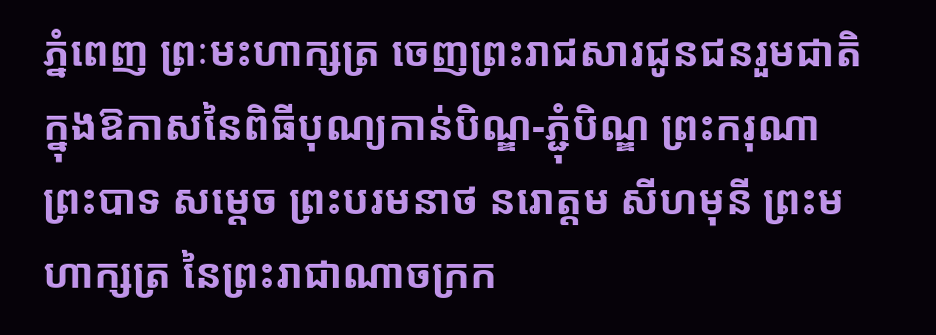ភ្នំពេញ ព្រៈមះហាក្សត្រ ចេញព្រះរាជសារជូនជនរួមជាតិ ក្នុងឱកាសនៃពិធីបុណ្យកាន់បិណ្ឌ-ភ្ជុំបិណ្ឌ ព្រះករុណា ព្រះបាទ សម្តេច ព្រះបរមនាថ នរោត្តម សីហមុនី ព្រះមហាក្សត្រ នៃព្រះរាជាណាចក្រក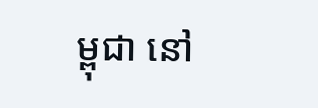ម្ពុជា នៅ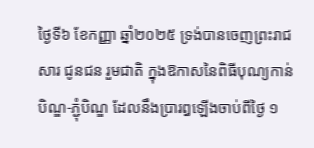ថ្ងៃទី៦ ខែកញ្ញា ឆ្នាំ២០២៥ ទ្រង់បានចេញព្រះរាជសារ ជូនជន រួមជាតិ ក្នុងឱកាសនៃពិធីបុណ្យកាន់បិណ្ឌ-ភ្ជុំបិណ្ឌ ដែលនឹងប្រារឰឡើងចាប់ពីថ្ងៃ ១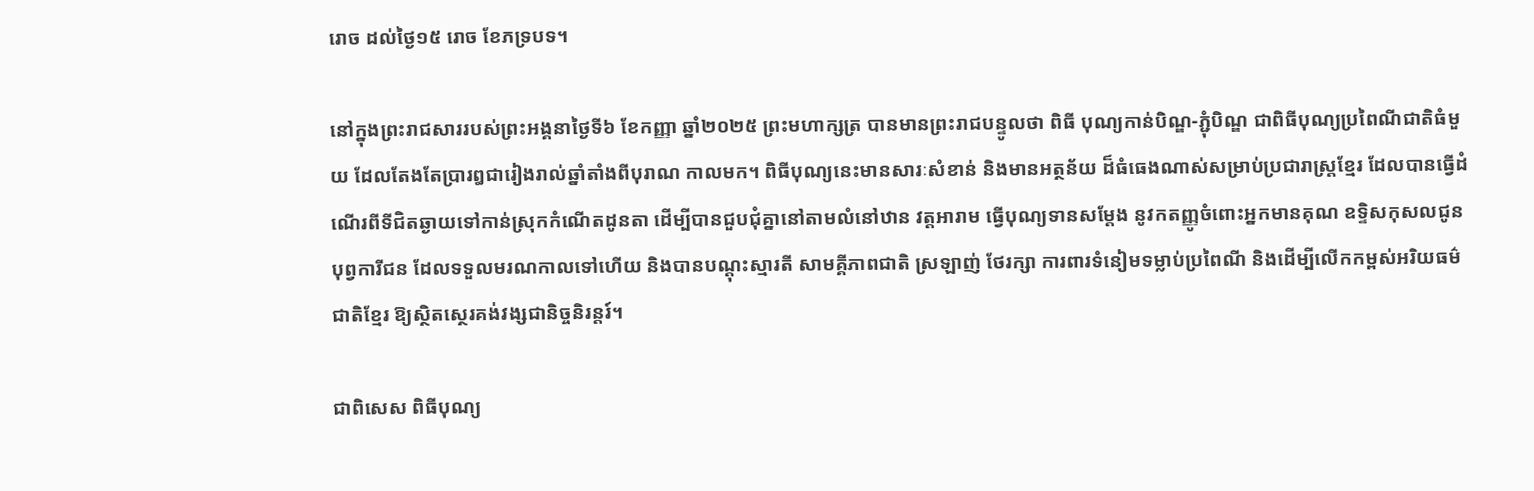រោច ដល់ថ្ងៃ១៥ រោច ខែភទ្របទ។

នៅក្នុងព្រះរាជសាររបស់ព្រះអង្គនាថ្ងៃទី៦ ខែកញ្ញា ឆ្នាំ២០២៥ ព្រះមហាក្សត្រ បានមានព្រះរាជបន្ទូលថា ពិធី បុណ្យកាន់បិណ្ឌ-ភ្ជុំបិណ្ឌ ជាពិធីបុណ្យប្រពៃណីជាតិធំមួយ ដែលតែងតែប្រារឰជារៀងរាល់ឆ្នាំតាំងពីបុរាណ កាលមក។ ពិធីបុណ្យនេះមានសារៈសំខាន់ និងមានអត្ថន័យ ដ៏ធំធេងណាស់សម្រាប់ប្រជារាស្ត្រខ្មែរ ដែលបានធ្វើដំណើរពីទីជិតឆ្ងាយទៅកាន់ស្រុកកំណើតដូនតា ដើម្បីបានជួបជុំគ្នានៅតាមលំនៅឋាន វត្តអារាម ធ្វើបុណ្យទានសម្តែង នូវកតញ្ញូចំពោះអ្នកមានគុណ ឧទ្ទិសកុសលជូនបុព្វការីជន ដែលទទួលមរណកាលទៅហើយ និងបានបណ្តុះស្មារតី សាមគ្គីភាពជាតិ ស្រឡាញ់ ថែរក្សា ការពារទំនៀមទម្លាប់ប្រពៃណី និងដើម្បីលើកកម្ពស់អរិយធម៌ជាតិខ្មែរ ឱ្យស្ថិតស្ថេរគង់វង្សជានិច្ចនិរន្តរ៍។

ជាពិសេស ពិធីបុណ្យ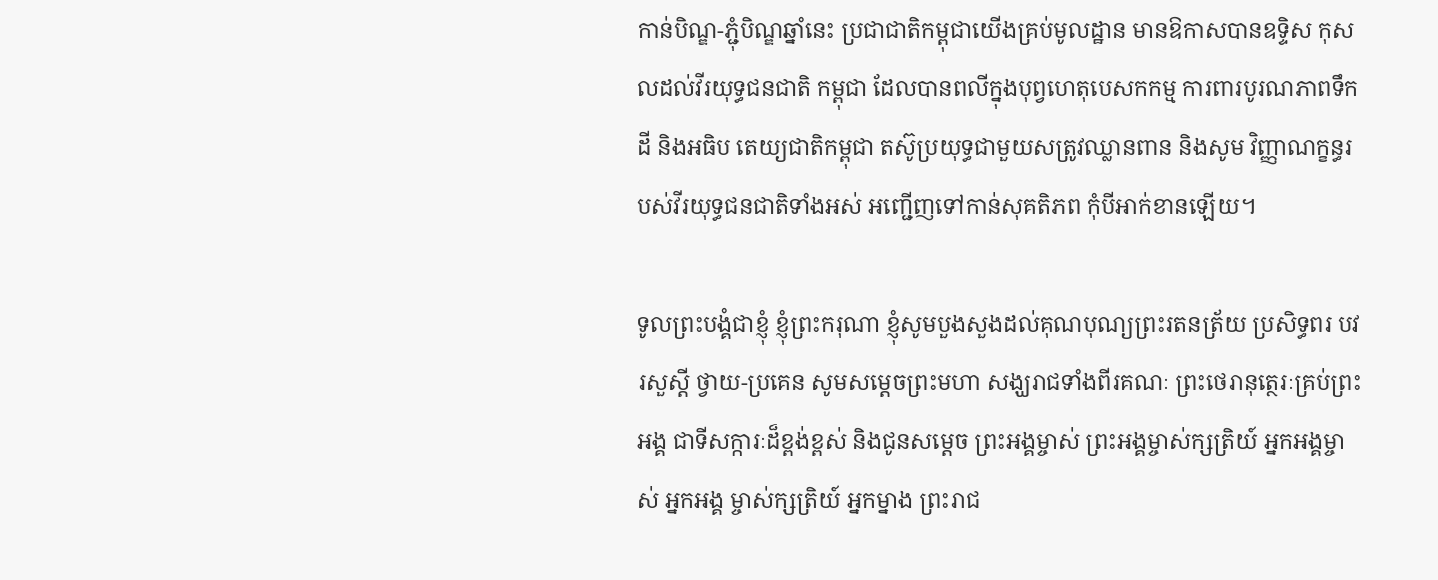កាន់បិណ្ឌ-ភ្ជុំបិណ្ឌឆ្នាំនេះ ប្រជាជាតិកម្ពុជាយើងគ្រប់មូលដ្ឋាន មានឱកាសបានឧទ្ទិស កុសលដល់វីរយុទ្ធជនជាតិ កម្ពុជា ដែលបានពលីក្នុងបុព្វហេតុបេសកកម្ម ការពារបូរណភាពទឹកដី និងអធិប តេយ្យជាតិកម្ពុជា តស៊ូប្រយុទ្ធជាមួយសត្រូវឈ្លានពាន និងសូម វិញ្ញាណក្ខន្ធរបស់វីរយុទ្ធជនជាតិទាំងអស់ អញ្ជើញទៅកាន់សុគតិភព កុំបីអាក់ខានឡើយ។

ទូលព្រះបង្គំជាខ្ញុំ ខ្ញុំព្រះករុណា ខ្ញុំសូមបួងសួងដល់គុណបុណ្យព្រះរតនត្រ័យ ប្រសិទ្ធពរ បវរសួស្តី ថ្វាយ-ប្រគេន សូមសម្តេចព្រះមហា សង្ឃរាជទាំងពីរគណៈ ព្រះថេរានុត្ថេរៈគ្រប់ព្រះអង្គ ជាទីសក្ការៈដ៏ខ្ពង់ខ្ពស់ និងជូនសម្តេច ព្រះអង្គម្ចាស់ ព្រះអង្គម្ចាស់ក្សត្រិយ៍ អ្នកអង្គម្ចាស់ អ្នកអង្គ ម្ចាស់ក្សត្រិយ៍ អ្នកម្នាង ព្រះរាជ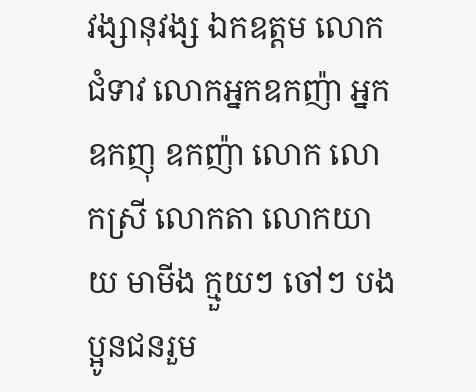វង្សានុវង្ស ឯកឧត្តម លោកជំទាវ លោកអ្នកឧកញ៉ា អ្នកឧកញុ ឧកញ៉ា លោក លោកស្រី លោកតា លោកយាយ មាមីង ក្មួយៗ ចៅៗ បងប្អូនជនរួម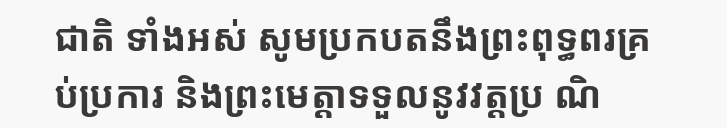ជាតិ ទាំងអស់ សូមប្រកបតនឹងព្រះពុទ្ធពរគ្រប់ប្រការ និងព្រះមេត្តាទទួលនូវវត្តប្រ ណិ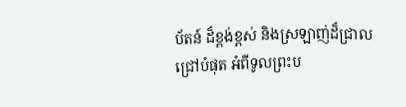ប័តន៍ ដ៏ខ្ពង់ខ្ពស់ និងស្រឡាញ់ដ៏ជ្រាលជ្រៅបំផុត អំពីទូលព្រះប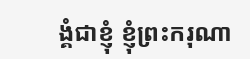ង្គំជាខ្ញុំ ខ្ញុំព្រះករុណា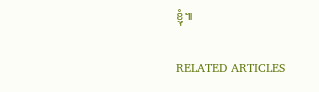ខ្ញុំ៕

RELATED ARTICLES